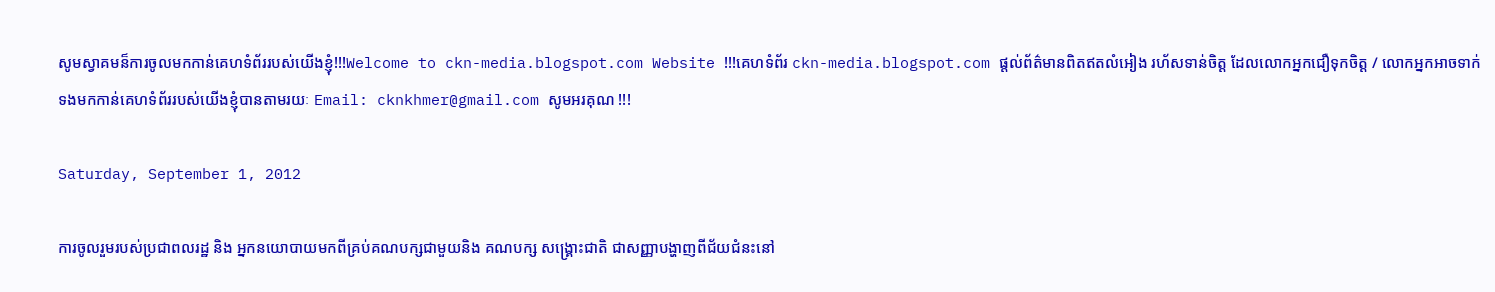សូមស្វាគមន៏ការចូលមកកាន់គេហទំព័ររបស់យើងខ្ញុំ!!!Welcome to ckn-media.blogspot.com Website !!!គេហទំព័រ ckn-media.blogspot.com ផ្តល់ព័ត៌មានពិតឥតលំអៀង រហ័សទាន់ចិត្ត ដែលលោកអ្នកជឿទុកចិត្ត / លោកអ្នកអាចទាក់ទងមកកាន់គេហទំព័ររបស់យើងខ្ញុំបានតាមរយៈ Email: cknkhmer@gmail.com សូមអរគុណ !!!

Saturday, September 1, 2012

ការចូលរួមរបស់ប្រជាពលរដ្ឋ និង អ្នកនយោបាយមកពីគ្រប់គណបក្សជាមួយនិង គណបក្ស សង្គ្រោះជាតិ ជាសញ្ញាបង្ហាញពីជ័យជំនះនៅ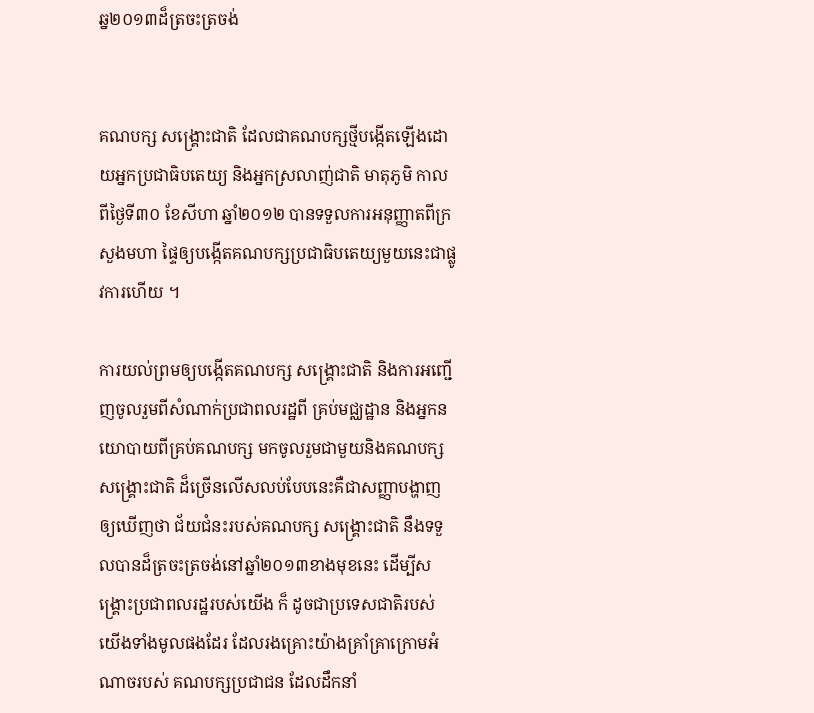ឆ្ន២០១៣ដ៏ត្រចះត្រចង់


គណបក្ស សង្គ្រោះជាតិ ដែលជាគណបក្សថ្មីបង្កើតឡើងដោយអ្នកប្រជាធិបតេយ្យ និងអ្នកស្រលាញ់ជាតិ មាតុភូមិ កាលពីថ្ងៃទី៣០ ខែសីហា ឆ្នាំ២០១២ បានទទួលការអនុញ្ញាតពីក្រសួងមហា ផ្ទៃឲ្យបង្កើតគណបក្សប្រជាធិបតេយ្យមួយនេះជាផ្លូវការហើយ ។

ការយល់ព្រមឲ្យបង្កើតគណបក្ស សង្គ្រោះជាតិ និងការអញ្ជើញចូលរួមពីសំណាក់ប្រជាពលរដ្ឋពី គ្រប់មជ្ឈដ្ឋាន និងអ្នកនយោបាយពីគ្រប់គណបក្ស មកចូលរួមជាមួយនិងគណបក្ស សង្គ្រោះជាតិ ដ៏ច្រើនលើសលប់បែបនេះគឺជាសញ្ញាបង្ហាញឲ្យឃើញថា ជ័យជំនះរបស់គណបក្ស សង្គ្រោះជាតិ នឹងទទួលបានដ៏ត្រចះត្រចង់នៅឆ្នាំ២០១៣ខាងមុខនេះ ដើម្បីសង្គ្រោះប្រជាពលរដ្ឋរបស់យើង ក៏ ដូចជាប្រទេសជាតិរបស់យើងទាំងមូលផងដែរ ដែលរងគ្រោះយ៉ាងគ្រាំគ្រាក្រោមអំណាចរបស់ គណបក្សប្រជាជន ដែលដឹកនាំ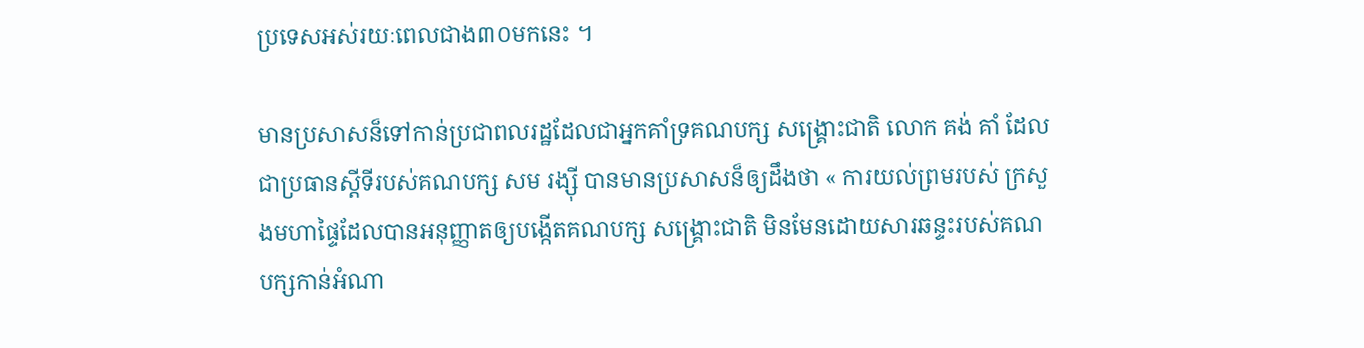ប្រទេសអស់រយៈពេលជាង៣០មកនេះ ។

មានប្រសាសន៏ទៅកាន់ប្រជាពលរដ្ឋដែលជាអ្នកគាំទ្រគណបក្ស សង្គ្រោះជាតិ លោក គង់ គាំ ដែលជាប្រធានស្តីទីរបស់គណបក្ស សម រង្ស៊ី បានមានប្រសាសន៏ឲ្យដឹងថា « ការយល់ព្រមរបស់ ក្រសួងមហាផ្ទៃដែលបានអនុញ្ញាតឲ្យបង្កើតគណបក្ស សង្គ្រោះជាតិ មិនមែនដោយសារឆន្ទះរបស់គណបក្សកាន់អំណា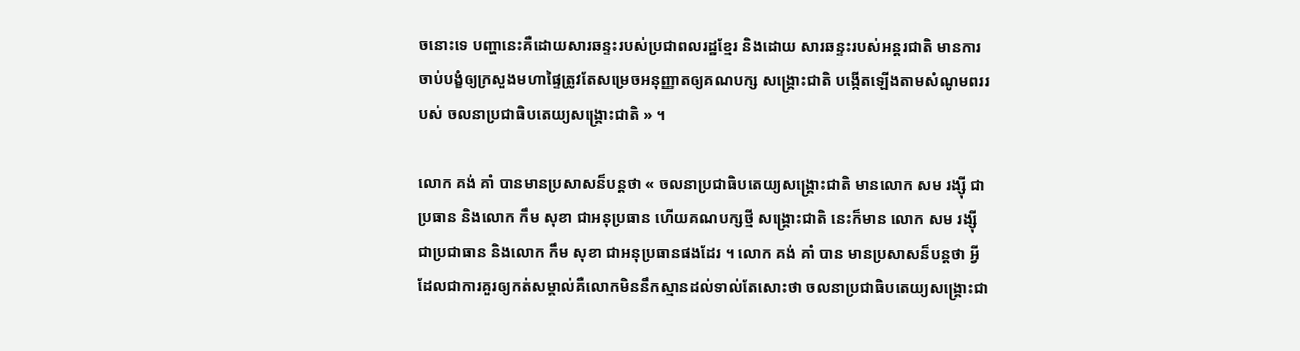ចនោះទេ បញ្ហានេះគឺដោយសារឆន្ទះរបស់ប្រជាពលរដ្ឋខ្មែរ និងដោយ សារឆន្ទះរបស់អន្តរជាតិ មានការចាប់បង្ខំឲ្យក្រសួងមហាផ្ទៃត្រូវតែសម្រេចអនុញ្ញាតឲ្យគណបក្ស សង្គ្រោះជាតិ បង្កើតឡើងតាមសំណូមពររបស់ ចលនាប្រជាធិបតេយ្យសង្គ្រោះជាតិ » ។

លោក គង់ គាំ បានមានប្រសាសន៏បន្តថា « ចលនាប្រជាធិបតេយ្យសង្គ្រោះជាតិ មានលោក សម រង្ស៊ី ជាប្រធាន និងលោក កឹម សុខា ជាអនុប្រធាន ហើយគណបក្សថ្មី សង្គ្រោះជាតិ នេះក៏មាន លោក សម រង្ស៊ី ជាប្រជាធាន និងលោក កឹម សុខា ជាអនុប្រធានផងដែរ ។ លោក គង់ គាំ បាន មានប្រសាសន៏បន្តថា អ្វីដែលជាការគួរឲ្យកត់សម្គាល់គឺលោកមិននឹកស្មានដល់ទាល់តែសោះថា ចលនាប្រជាធិបតេយ្យសង្គ្រោះជា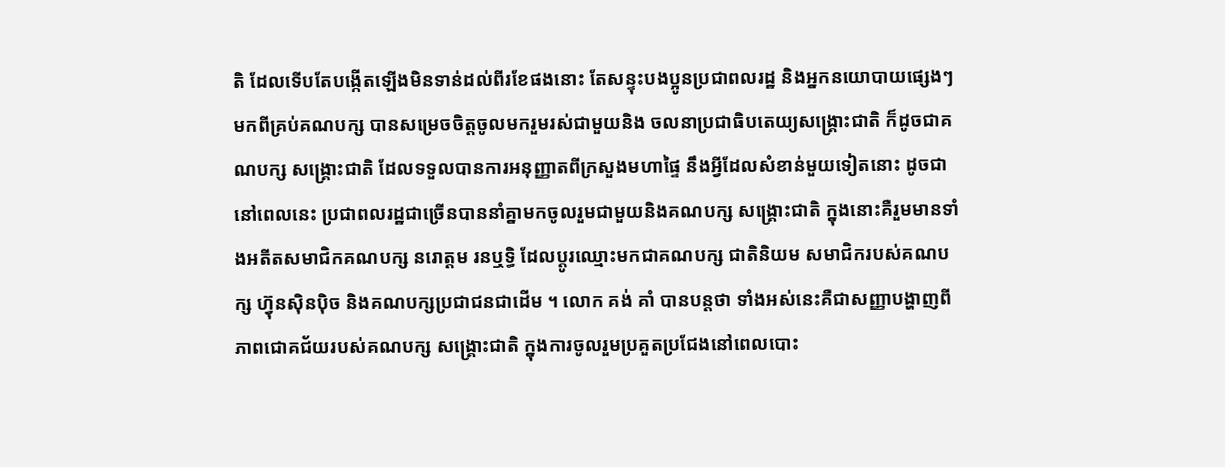តិ ដែលទើបតែបង្កើតឡើងមិនទាន់ដល់ពីរខែផងនោះ តែសន្ទុះបងប្អូនប្រជាពលរដ្ឋ និងអ្នកនយោបាយផ្សេងៗមកពីគ្រប់គណបក្ស បានសម្រេចចិត្តចូលមករួមរស់ជាមួយនិង ចលនាប្រជាធិបតេយ្យសង្គ្រោះជាតិ ក៏ដូចជាគណបក្ស សង្គ្រោះជាតិ ដែលទទួលបានការអនុញ្ញាតពីក្រសួងមហាផ្ទៃ នឹងអ្វីដែលសំខាន់មួយទៀតនោះ ដូចជានៅពេលនេះ ប្រជាពលរដ្ឋជាច្រើនបាននាំគ្នាមកចូលរួមជាមួយនិងគណបក្ស សង្គ្រោះជាតិ ក្នុងនោះគឺរួមមានទាំងអតីតសមាជិកគណបក្ស នរោត្តម រនឬទ្ធិ ដែលប្តូរឈ្មោះមកជាគណបក្ស ជាតិនិយម សមាជិករបស់គណបក្ស ហ៊្វុនស៊ិនប៉ិច និងគណបក្សប្រជាជនជាដើម ។ លោក គង់ គាំ បានបន្តថា ទាំងអស់នេះគឺជាសញ្ញាបង្ហាញពីភាពជោគជ័យរបស់គណបក្ស សង្គ្រោះជាតិ ក្នុងការចូលរួមប្រគួតប្រជែងនៅពេលបោះ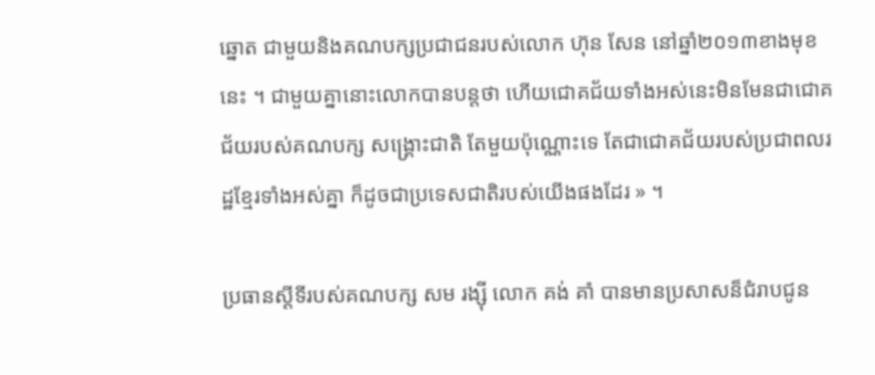ឆ្នោត ជាមួយនិងគណបក្សប្រជាជនរបស់លោក ហ៊ុន សែន នៅឆ្នាំ២០១៣ខាងមុខនេះ ។ ជាមួយគ្នានោះលោកបានបន្តថា ហើយជោគជ័យទាំងអស់នេះមិនមែនជាជោគជ័យរបស់គណបក្ស សង្គ្រោះជាតិ តែមួយប៉ុណ្ណោះទេ តែជាជោគជ័យរបស់ប្រជាពលរដ្ឋខ្មែរទាំងអស់គ្នា ក៏ដូចជាប្រទេសជាតិរបស់យើងផងដែរ » ។

ប្រធានស្តីទីរបស់គណបក្ស សម រង្ស៊ី លោក គង់ គាំ បានមានប្រសាសន៏ជំរាបជូន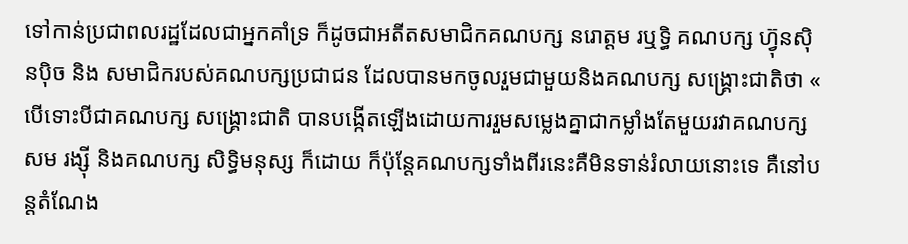ទៅកាន់ប្រជាពលរដ្ឋដែលជាអ្នកគាំទ្រ ក៏ដូចជាអតីតសមាជិកគណបក្ស នរោត្តម រឬទ្ធិ គណបក្ស ហ៊្វុនស៊ិនប៉ិច និង សមាជិករបស់គណបក្សប្រជាជន ដែលបានមកចូលរួមជាមួយនិងគណបក្ស សង្គ្រោះជាតិថា « បើទោះបីជាគណបក្ស សង្គ្រោះជាតិ បានបង្កើតឡើងដោយការរួមសម្លេងគ្នាជាកម្លាំងតែមួយរវាគណបក្ស សម រង្ស៊ី និងគណបក្ស សិទ្ធិមនុស្ស ក៏ដោយ ក៏ប៉ុន្តែគណបក្សទាំងពីរនេះគឺមិនទាន់រំលាយនោះទេ គឺនៅបន្តតំណែង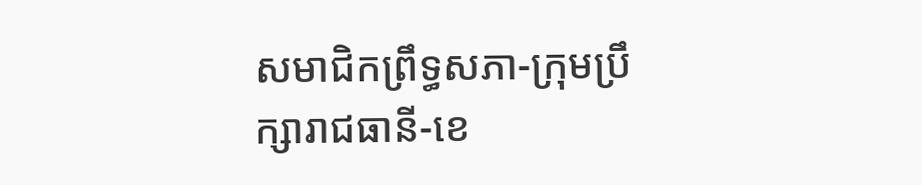សមាជិកព្រឹទ្ធសភា-ក្រុមប្រឹក្សារាជធានី-ខេ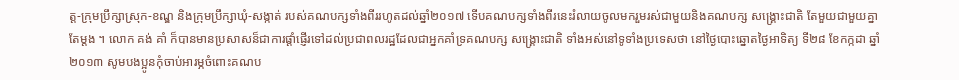ត្ត-ក្រុមប្រឹក្សាស្រុក-ខណ្ឌ និងក្រុមប្រឹក្សាឃុំ-សង្កាត់ របស់គណបក្សទាំងពីររហូតដល់ឆ្នាំ២០១៧ ទើបគណបក្សទាំងពីរនេះរំលាយចូលមករួមរស់ជាមួយនិងគណបក្ស សង្គ្រោះជាតិ តែមួយជាមួយគ្នាតែម្តង ។ លោក គង់ គាំ ក៏បានមានប្រសាសន៏ជាការផ្តាំផ្ញើរទៅដល់ប្រជាពលរដ្ឋដែលជាអ្នកគាំទ្រគណបក្ស សង្គ្រោះជាតិ ទាំងអស់នៅទូទាំងប្រទេសថា នៅថ្ងៃបោះឆ្នោតថ្ងៃអាទិត្យ ទី២៨ ខែកក្កដា ឆ្នាំ២០១៣ សូមបងប្អូនកុំចាប់អារម្ភចំពោះគណប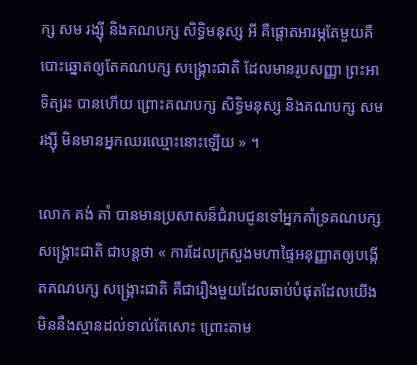ក្ស សម រង្ស៊ី និងគណបក្ស សិទ្ធិមនុស្ស អី គឺផ្តោតអារម្ភតែមួយគឺបោះឆ្នោតឲ្យតែគណបក្ស សង្គ្រោះជាតិ ដែលមានរូបសញ្ញា ព្រះអាទិត្យរះ បានហើយ ព្រោះគណបក្ស សិទ្ធិមនុស្ស និងគណបក្ស សម រង្ស៊ី មិនមានអ្នកឈរឈ្មោះនោះឡើយ » ។

លោក គង់ គាំ បានមានប្រសាសន៏ជំរាបជូនទៅអ្នកគាំទ្រគណបក្ស សង្គ្រោះជាតិ ជាបន្តថា « ការដែលក្រសួងមហាផ្ទៃអនុញ្ញាតឲ្យបង្កើតគណបក្ស សង្គ្រោះជាតិ គឺជារឿងមួយដែលឆាប់បំផុតដែលយើងមិននឹងស្មានដល់ទាល់តែសោះ ព្រោះតាម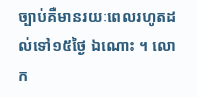ច្បាប់គឺមានរយៈពេលរហូតដល់ទៅ១៥ថ្ងៃ ឯណោះ ។ លោក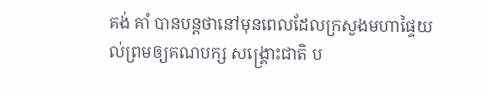គង់ គាំ បានបន្តថានៅមុនពេលដែលក្រសួងមហាផ្ទៃយល់ព្រមឲ្យគណបក្ស សង្គ្រោះជាតិ ប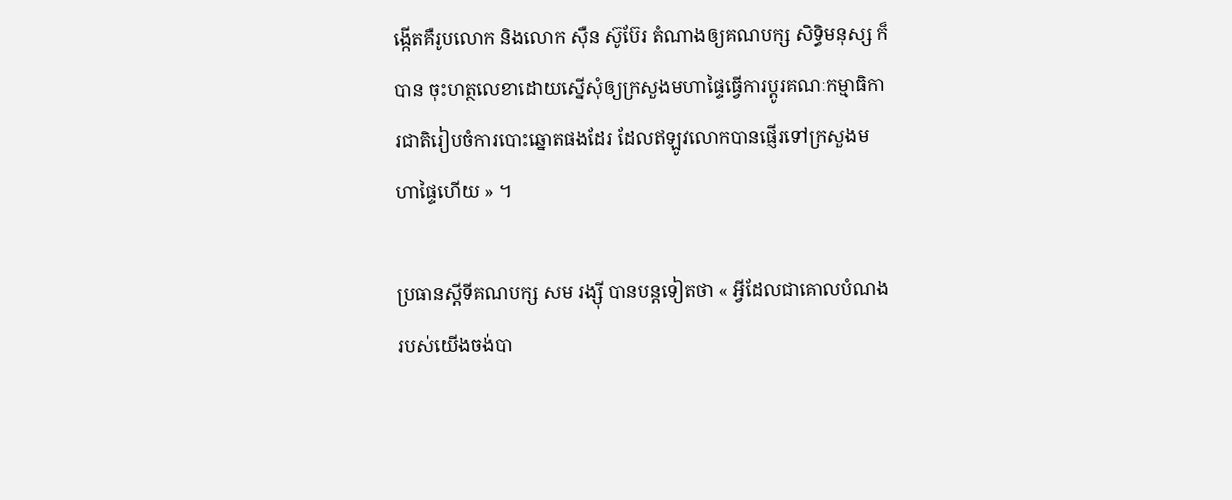ង្កើតគឺរូបលោក និងលោក ស៊ឺន ស៊ូប៊ែរ តំណាងឲ្យគណបក្ស សិទ្ធិមនុស្ស ក៏បាន ចុះហត្ថលេខាដោយស្នើសុំឲ្យក្រសួងមហាផ្ទៃធ្វើការប្តូរគណៈកម្មាធិការជាតិរៀបចំការបោះឆ្នោតផងដែរ ដែលឥឡូវលោកបានផ្ញើរទៅក្រសួងមហាផ្ទៃហើយ » ។

ប្រធានស្តីទីគណបក្ស សម រង្ស៊ី បានបន្តទៀតថា « អ្វីដែលជាគោលបំណងរបស់យើងចង់បា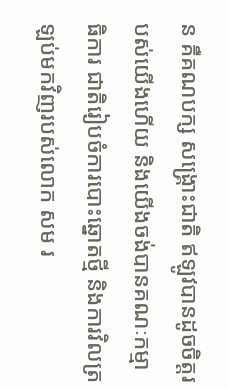ន គឺគណបក្ស សង្គ្រោះជាតិ ឥឡូវបានដូចចិត្តរបស់យើងហើយ និងយើងចង់បានគណៈកម្មាធិការ ជាតិរៀបចំការបោះឆ្នោតថ្មី និងការវិលត្រឡប់មកវិញរបស់លោក សម រ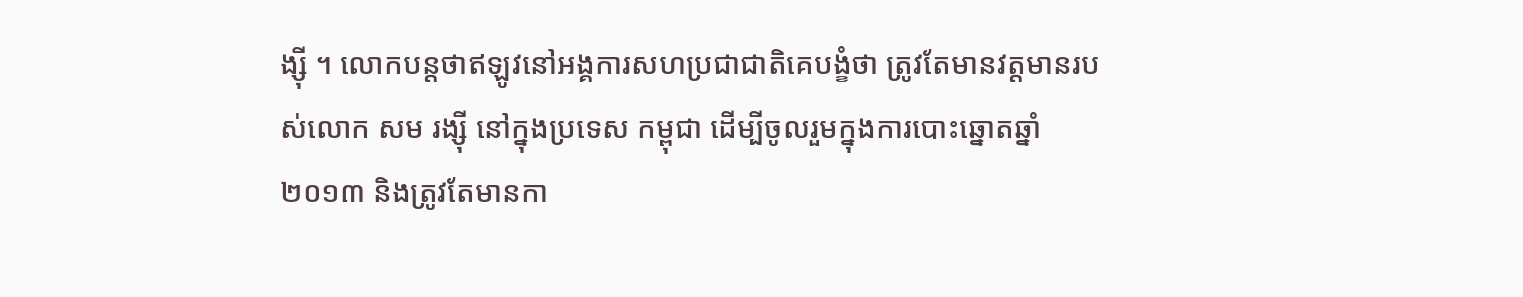ង្ស៊ី ។ លោកបន្តថាឥឡូវនៅអង្គការសហប្រជាជាតិគេបង្ខំថា ត្រូវតែមានវត្តមានរបស់លោក សម រង្ស៊ី នៅក្នុងប្រទេស កម្ពុជា ដើម្បីចូលរួមក្នុងការបោះឆ្នោតឆ្នាំ២០១៣ និងត្រូវតែមានកា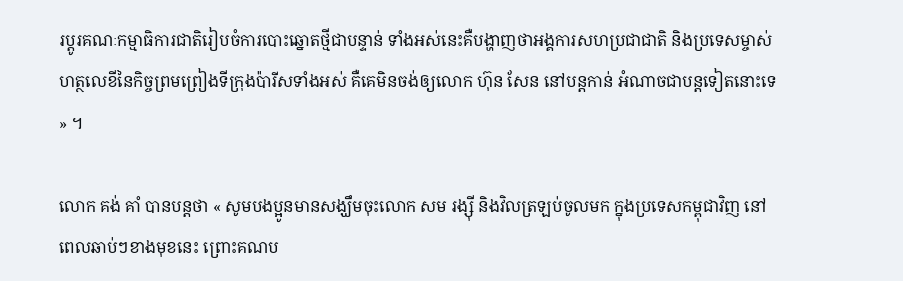រប្តូរគណៈកម្មាធិការជាតិរៀបចំការបោះឆ្នោតថ្មីជាបន្ទាន់ ទាំងអស់នេះគឺបង្ហាញថាអង្គការសហប្រជាជាតិ និងប្រទេសម្ចាស់ហត្ថលេខីនៃកិច្ចព្រមព្រៀងទីក្រុងប៉ារីសទាំងអស់ គឺគេមិនចង់ឲ្យលោក ហ៊ុន សែន នៅបន្តកាន់ អំណាចជាបន្តទៀតនោះទេ » ។

លោក គង់ គាំ បានបន្តថា « សូមបងប្អូនមានសង្ឃឹមចុះលោក សម រង្ស៊ី និងវិលត្រឡប់ចូលមក ក្នុងប្រទេសកម្ពុជាវិញ នៅពេលឆាប់ៗខាងមុខនេះ ព្រោះគណប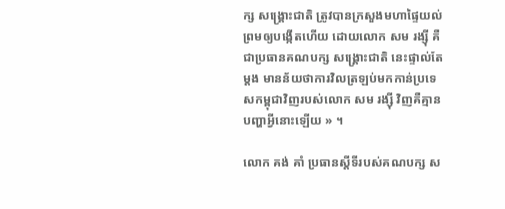ក្ស សង្គ្រោះជាតិ ត្រូវបានក្រសួងមហាផ្ទៃយល់ព្រមឲ្យបង្កើតហើយ ដោយលោក សម រង្ស៊ី គឺជាប្រធានគណបក្ស សង្គ្រោះជាតិ នេះផ្ទាល់តែម្តង មានន័យថាការវិលត្រឡប់មកកាន់ប្រទេសកម្ពុជាវិញរបស់លោក សម រង្ស៊ី វិញគឺគ្មានបញ្ហាអ្វីនោះឡើយ » ។

លោក គង់ គាំ ប្រធានស្តីទីរបស់គណបក្ស ស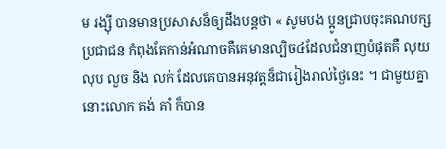ម រង្ស៊ី បានមានប្រសាសន៏ឲ្យដឹងបន្តថា « សូមបង ប្អូនជ្រាបចុះគណបក្សប្រជាជន កំពុងតែកាន់អំណាចគឺគេមានល្បិច៤ដែលជំនាញបំផុតគឺ លុយ លុប លួច និង លក់ ដែលគេបានអនុវត្តន៏ជារៀងរាល់ថ្ងៃនេះ ។ ជាមួយគ្នានោះលោក គង់ គាំ ក៏បាន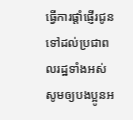ធ្វើការផ្តាំផ្ញើរជូនទៅដល់ប្រជាពលរដ្ឋទាំងអស់សូមឲ្យបងប្អូនអ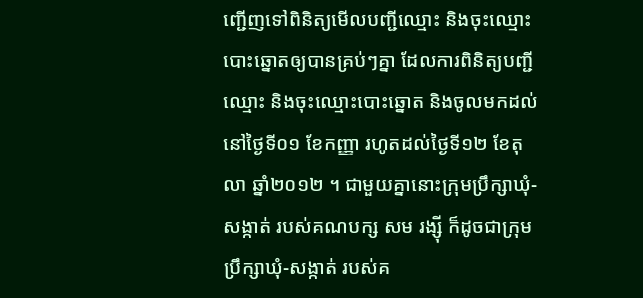ញ្ជើញទៅពិនិត្យមើលបញ្ជីឈ្មោះ និងចុះឈ្មោះបោះឆ្នោតឲ្យបានគ្រប់ៗគ្នា ដែលការពិនិត្យបញ្ជីឈ្មោះ និងចុះឈ្មោះបោះឆ្នោត និងចូលមកដល់នៅថ្ងៃទី០១ ខែកញ្ញា រហូតដល់ថ្ងៃទី១២ ខែតុលា ឆ្នាំ២០១២ ។ ជាមួយគ្នានោះក្រុមប្រឹក្សាឃុំ-សង្កាត់ របស់គណបក្ស សម រង្ស៊ី ក៏ដូចជាក្រុមប្រឹក្សាឃុំ-សង្កាត់ របស់គ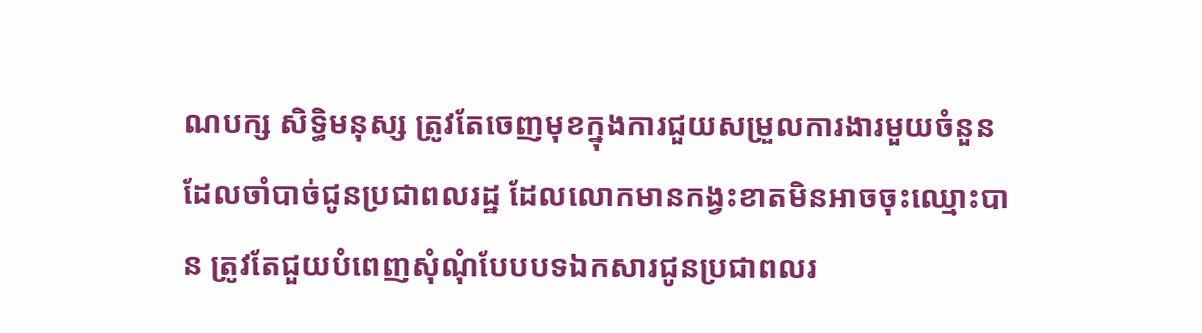ណបក្ស សិទ្ធិមនុស្ស ត្រូវតែចេញមុខក្នុងការជួយសម្រួលការងារមួយចំនួនដែលចាំបាច់ជូនប្រជាពលរដ្ឋ ដែលលោកមានកង្វះខាតមិនអាចចុះឈ្មោះបាន ត្រូវតែជួយបំពេញសុំណុំបែបបទឯកសារជូនប្រជាពលរ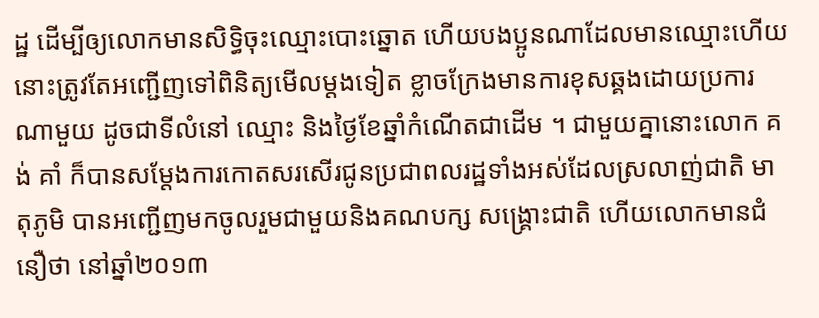ដ្ឋ ដើម្បីឲ្យលោកមានសិទ្ធិចុះឈ្មោះបោះឆ្នោត ហើយបងប្អូនណាដែលមានឈ្មោះហើយនោះត្រូវតែអញ្ជើញទៅពិនិត្យមើលម្តងទៀត ខ្លាចក្រែងមានការខុសឆ្គងដោយប្រការណាមួយ ដូចជាទីលំនៅ ឈ្មោះ និងថ្ងៃខែឆ្នាំកំណើតជាដើម ។ ជាមួយគ្នានោះលោក គង់ គាំ ក៏បានសម្តែងការកោតសរសើរជូនប្រជាពលរដ្ឋទាំងអស់ដែលស្រលាញ់ជាតិ មាតុភូមិ បានអញ្ជើញមកចូលរួមជាមួយនិងគណបក្ស សង្គ្រោះជាតិ ហើយលោកមានជំនឿថា នៅឆ្នាំ២០១៣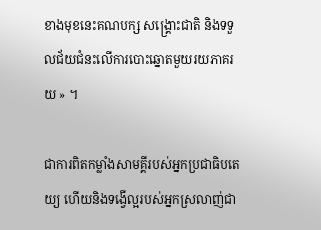ខាងមុខនេះគណបក្ស សង្គ្រោះជាតិ និងទទួលជ័យជំនះលើការបោះឆ្នោតមួយរយភាគរយ » ។

ជាការពិតកម្លាំងសាមគ្គីរបស់អ្នកប្រជាធិបតេយ្យ ហើយនិងទង្វើល្អរបស់អ្នកស្រលាញ់ជា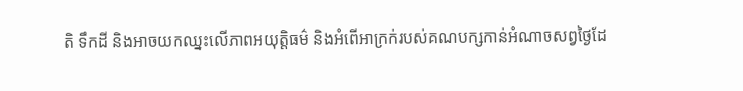តិ ទឹកដី និងអាចយកឈ្នះលើភាពអយុត្តិធម៌ និងអំពើអាក្រក់របស់គណបក្សកាន់អំណាចសព្វថ្ងៃដែ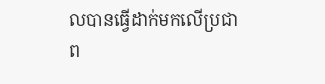លបានធ្វើដាក់មកលើប្រជាព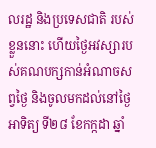លរដ្ឋ និងប្រទេសជាតិ របស់ខ្លួននោះ ហើយថ្ងៃអវស្សារបស់គណបក្សកាន់អំណាចសព្វថ្ងៃ និងចូលមកដល់នៅថ្ងៃអាទិត្យ ទី២៨ ខែកក្កដា ឆ្នាំ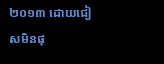២០១៣ ដោយជៀសមិនផុ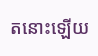តនោះឡើយ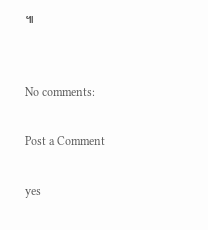៕


No comments:

Post a Comment

yes